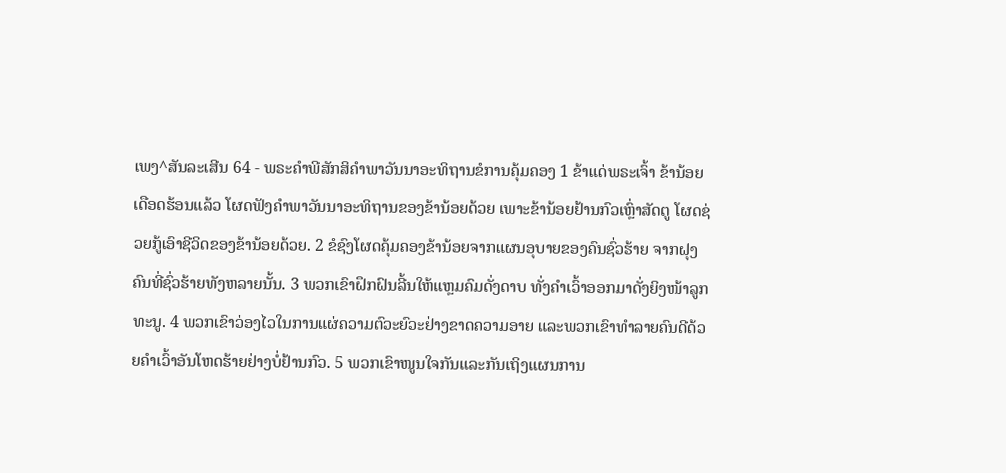ເພງ^ສັນລະເສີນ 64 - ພຣະຄຳພີສັກສິຄຳພາວັນນາອະທິຖານຂໍການຄຸ້ມຄອງ 1 ຂ້າແດ່ພຣະເຈົ້າ ຂ້ານ້ອຍເດືອດຮ້ອນແລ້ວ ໂຜດຟັງຄຳພາວັນນາອະທິຖານຂອງຂ້ານ້ອຍດ້ວຍ ເພາະຂ້ານ້ອຍຢ້ານກົວເຫຼົ່າສັດຕູ ໂຜດຊ່ວຍກູ້ເອົາຊີວິດຂອງຂ້ານ້ອຍດ້ວຍ. 2 ຂໍຊົງໂຜດຄຸ້ມຄອງຂ້ານ້ອຍຈາກແຜນອຸບາຍຂອງຄົນຊົ່ວຮ້າຍ ຈາກຝຸງຄົນທີ່ຊົ່ວຮ້າຍທັງຫລາຍນັ້ນ. 3 ພວກເຂົາຝຶກຝົນລີ້ນໃຫ້ແຫຼມຄົມດັ່ງດາບ ທັ່ງຄຳເວົ້າອອກມາດັ່ງຍິງໜ້າລູກທະນູ. 4 ພວກເຂົາວ່ອງໄວໃນການແຜ່ຄວາມຕົວະຍົວະຢ່າງຂາດຄວາມອາຍ ແລະພວກເຂົາທຳລາຍຄົນດີດ້ວຍຄຳເວົ້າອັນໂຫດຮ້າຍຢ່າງບໍ່ຢ້ານກົວ. 5 ພວກເຂົາໜູນໃຈກັນແລະກັນເຖິງແຜນການ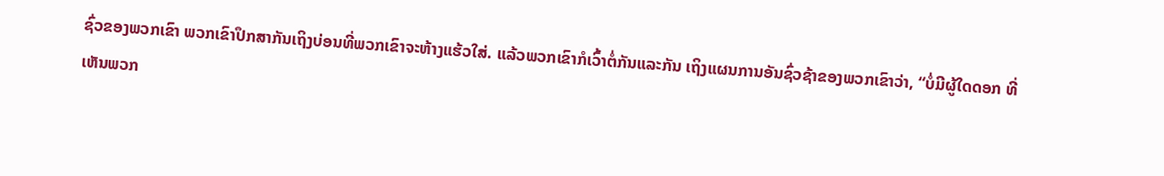ຊົ່ວຂອງພວກເຂົາ ພວກເຂົາປຶກສາກັນເຖິງບ່ອນທີ່ພວກເຂົາຈະຫ້າງແຮ້ວໃສ່. ແລ້ວພວກເຂົາກໍເວົ້າຕໍ່ກັນແລະກັນ ເຖິງແຜນການອັນຊົ່ວຊ້າຂອງພວກເຂົາວ່າ, “ບໍ່ມີຜູ້ໃດດອກ ທີ່ເຫັນພວກ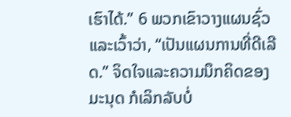ເຮົາໄດ້.” 6 ພວກເຂົາວາງແຜນຊົ່ວແລະເວົ້າວ່າ, “ເປັນແຜນການທີ່ດີເລີດ.” ຈິດໃຈແລະຄວາມນຶກຄິດຂອງມະນຸດ ກໍເລິກລັບບໍ່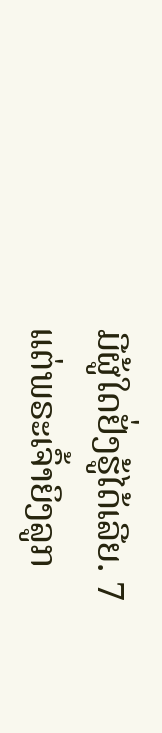ມີຜູ້ໃດຢັ່ງຮູ້ໄດ້ເລີຍ. 7 ແຕ່ພຣະເຈົ້າຍິງລູກ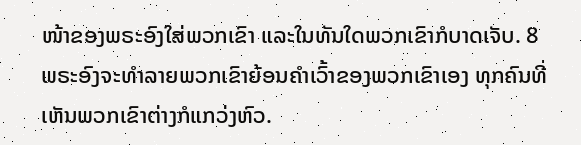ໜ້າຂອງພຣະອົງໃສ່ພວກເຂົາ ແລະໃນທັນໃດພວກເຂົາກໍບາດເຈັບ. 8 ພຣະອົງຈະທຳລາຍພວກເຂົາຍ້ອນຄຳເວົ້າຂອງພວກເຂົາເອງ ທຸກຄົນທີ່ເຫັນພວກເຂົາຕ່າງກໍແກວ່ງຫົວ.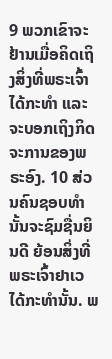9 ພວກເຂົາຈະຢ້ານເມື່ອຄິດເຖິງສິ່ງທີ່ພຣະເຈົ້າໄດ້ກະທຳ ແລະຈະບອກເຖິງກິດຈະການຂອງພຣະອົງ. 10 ສ່ວນຄົນຊອບທຳນັ້ນຈະຊົມຊື່ນຍິນດີ ຍ້ອນສິ່ງທີ່ພຣະເຈົ້າຢາເວໄດ້ກະທຳນັ້ນ. ພ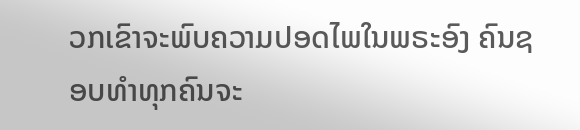ວກເຂົາຈະພົບຄວາມປອດໄພໃນພຣະອົງ ຄົນຊອບທຳທຸກຄົນຈະ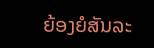ຍ້ອງຍໍສັນລະ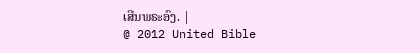ເສີນພຣະອົງ. |
@ 2012 United Bible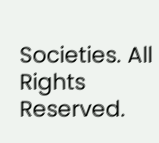Societies. All Rights Reserved.